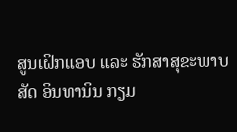ສູນເຝິກແອບ ແລະ ຮັກສາສຸຂະພາບສັດ ອິນທານິນ ກຽມ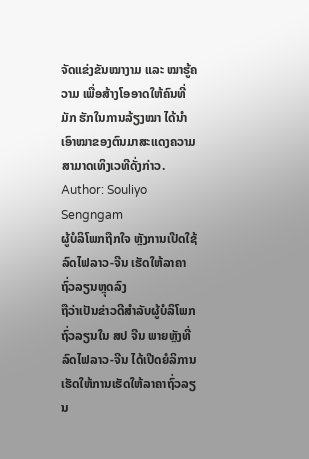ຈັດແຂ່ງຂັນໝາງາມ ແລະ ໝາຮູ້ຄວາມ ເພື່ອສ້າງໂອອາດໃຫ້ຄົນທີ່ມັກ ຮັກໃນການລ້ຽງໝາ ໄດ້ນຳເອົາໝາຂອງຕົນມາສະແດງຄວາມສາມາດເທິງເວທີດັ່ງກ່າວ.
Author: Souliyo Sengngam
ຜູ້ບໍລິໂພກຖືກໃຈ ຫຼັງການເປີດໃຊ້ລົດໄຟລາວ-ຈີນ ເຮັດໃຫ້ລາຄາຖົ່ວລຽນຫຼຸດລົງ
ຖືວ່າເປັນຂ່າວດີສຳລັບຜູ້ບໍລິໂພກຖົ່ວລຽນໃນ ສປ ຈີນ ພາຍຫຼັງທີ່ລົດໄຟລາວ-ຈີນ ໄດ້ເປີດຍໍລິການ ເຮັດໃຫ້ການເຮັດໃຫ້ລາຄາຖົ່ວລຽນ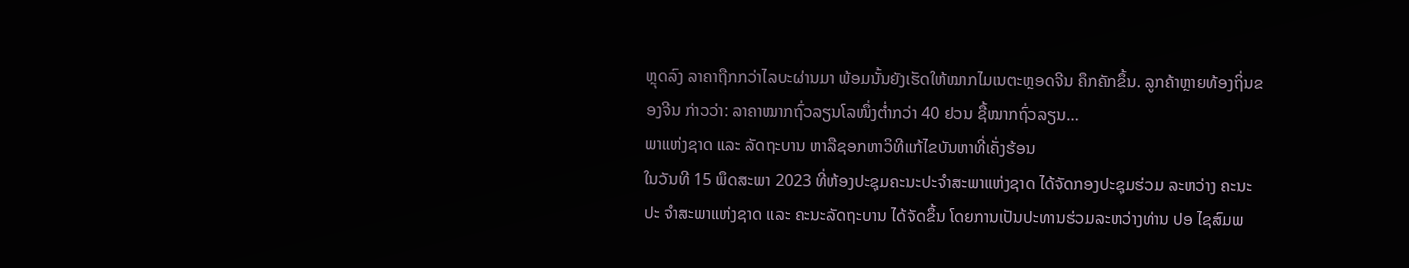ຫຼຸດລົງ ລາຄາຖືກກວ່າໄລບະຜ່ານມາ ພ້ອມນັ້ນຍັງເຮັດໃຫ້ໝາກໄມເນຕະຫຼອດຈີນ ຄຶກຄັກຂຶ້ນ. ລູກຄ້າຫຼາຍທ້ອງຖິ່ນຂອງຈີນ ກ່າວວ່າ: ລາຄາໝາກຖົ່ວລຽນໂລໜຶ່ງຕ່ຳກວ່າ 40 ຢວນ ຊື້ໝາກຖົ່ວລຽນ…
ພາແຫ່ງຊາດ ແລະ ລັດຖະບານ ຫາລືຊອກຫາວິທີແກ້ໄຂບັນຫາທີ່ເຄັ່ງຮ້ອນ
ໃນວັນທີ 15 ພຶດສະພາ 2023 ທີ່ຫ້ອງປະຊຸມຄະນະປະຈຳສະພາແຫ່ງຊາດ ໄດ້ຈັດກອງປະຊຸມຮ່ວມ ລະຫວ່າງ ຄະນະປະ ຈໍາສະພາແຫ່ງຊາດ ແລະ ຄະນະລັດຖະບານ ໄດ້ຈັດຂຶ້ນ ໂດຍການເປັນປະທານຮ່ວມລະຫວ່າງທ່ານ ປອ ໄຊສົມພ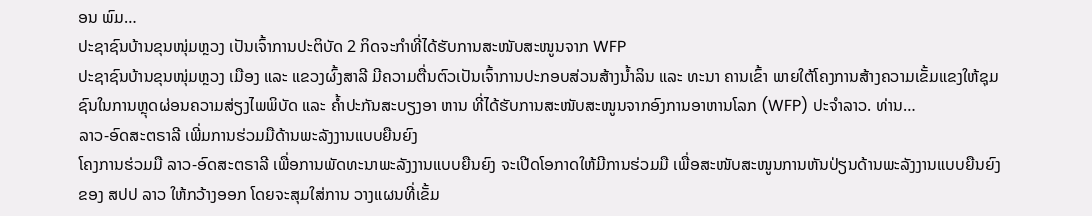ອນ ພົມ…
ປະຊາຊົນບ້ານຂຸນໜຸ່ມຫຼວງ ເປັນເຈົ້າການປະຕິບັດ 2 ກິດຈະກໍາທີ່ໄດ້ຮັບການສະໜັບສະໜູນຈາກ WFP
ປະຊາຊົນບ້ານຂຸນໜຸ່ມຫຼວງ ເມືອງ ແລະ ແຂວງຜົ້ງສາລີ ມີຄວາມຕື່ນຕົວເປັນເຈົ້າການປະກອບສ່ວນສ້າງນໍ້າລິນ ແລະ ທະນາ ຄານເຂົ້າ ພາຍໃຕ້ໂຄງການສ້າງຄວາມເຂັ້ມແຂງໃຫ້ຊຸມຊົນໃນການຫຼຸດຜ່ອນຄວາມສ່ຽງໄພພິບັດ ແລະ ຄໍ້າປະກັນສະບຽງອາ ຫານ ທີ່ໄດ້ຮັບການສະໜັບສະໜູນຈາກອົງການອາຫານໂລກ (WFP) ປະຈໍາລາວ. ທ່ານ…
ລາວ-ອົດສະຕຣາລີ ເພີ່ມການຮ່ວມມືດ້ານພະລັງງານແບບຍືນຍົງ
ໂຄງການຮ່ວມມື ລາວ-ອົດສະຕຣາລີ ເພື່ອການພັດທະນາພະລັງງານແບບຍືນຍົງ ຈະເປີດໂອກາດໃຫ້ມີການຮ່ວມມື ເພື່ອສະໜັບສະໜູນການຫັນປ່ຽນດ້ານພະລັງງານແບບຍືນຍົງຂອງ ສປປ ລາວ ໃຫ້ກວ້າງອອກ ໂດຍຈະສຸມໃສ່ການ ວາງແຜນທີ່ເຂັ້ມ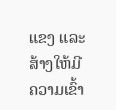ແຂງ ແລະ ສ້າງໃຫ້ມີຄວາມເຂົ້າ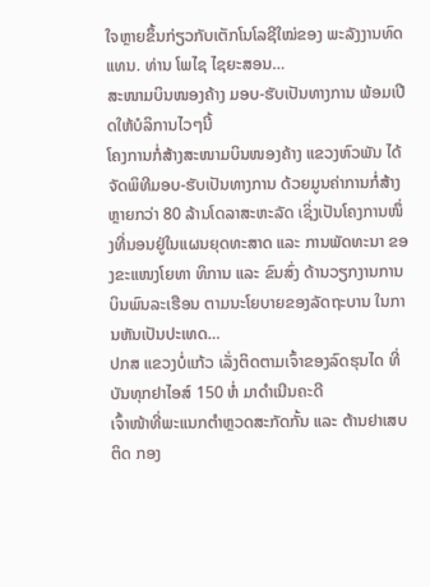ໃຈຫຼາຍຂຶ້ນກ່ຽວກັບເຕັກໂນໂລຊີໃໝ່ຂອງ ພະລັງງານທົດແທນ. ທ່ານ ໂພໄຊ ໄຊຍະສອນ…
ສະໜາມບິນໜອງຄ້າງ ມອບ-ຮັບເປັນທາງການ ພ້ອມເປີດໃຫ້ບໍລິການໄວໆນີ້
ໂຄງການກໍ່ສ້າງສະໜາມບິນໜອງຄ້າງ ແຂວງຫົວພັນ ໄດ້ຈັດພິທີມອບ-ຮັບເປັນທາງການ ດ້ວຍມູນຄ່າການກໍ່ສ້າງຫຼາຍກວ່າ 80 ລ້ານໂດລາສະຫະລັດ ເຊິ່ງເປັນໂຄງການໜຶ່ງທີ່ນອນຢູ່ໃນແຜນຍຸດທະສາດ ແລະ ການພັດທະນາ ຂອງຂະແໜງໂຍທາ ທິການ ແລະ ຂົນສົ່ງ ດ້ານວຽກງານການບິນພົນລະເຮືອນ ຕາມນະໂຍບາຍຂອງລັດຖະບານ ໃນການຫັນເປັນປະເທດ…
ປກສ ແຂວງບໍ່ແກ້ວ ເລັ່ງຕິດຕາມເຈົ້າຂອງລົດຮຸນໄດ ທີ່ບັນທຸກຢາໄອສ໌ 150 ຫໍ່ ມາດຳເນີນຄະດີ
ເຈົ້າໜ້າທີ່ພະແນກຕໍາຫຼວດສະກັດກັ້ນ ແລະ ຕ້ານຢາເສບຕິດ ກອງ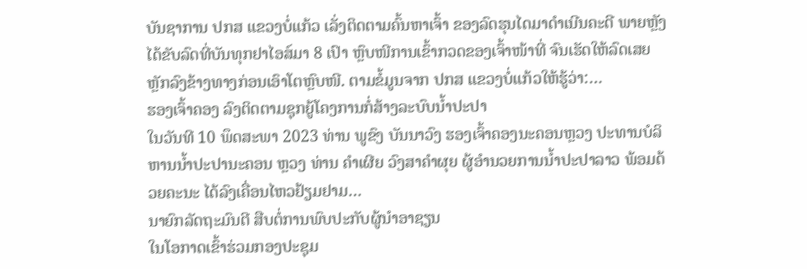ບັນຊາການ ປກສ ແຂວງບໍ່ແກ້ວ ເລັ່ງຕິດຕາມຄົ້ນຫາເຈົ້າ ຂອງລົດຮຸນໄດມາດຳເນີນຄະດີ ພາຍຫຼັງໄດ້ຂັບລົດທີ່ບັນທຸກຢາໄອສ໌ມາ 8 ເປົາ ຫຼົບໜີການເຂົ້າກວດຂອງເຈົ້າໜ້າທີ່ ຈົນເຮັດໃຫ້ລົດເສຍຫຼັກລົງຂ້າງທາງກ່ອນເອົາໂຕຫຼົບໜີ. ຕາມຂໍ້ມູນຈາກ ປກສ ແຂວງບໍ່ແກ້ວໃຫ້ຮູ້ວ່າ:…
ຮອງເຈົ້າຄອງ ລົງຕິດຕາມຊຸກຍູ້ໂຄງການກໍ່ສ້າງລະບົບນ້ຳປະປາ
ໃນວັນທີ 10 ພຶດສະພາ 2023 ທ່ານ ພູຂົງ ບັນນາວົງ ຮອງເຈົ້າຄອງນະຄອນຫຼວງ ປະທານບໍລິຫານນໍ້າປະປານະຄອນ ຫຼວງ ທ່ານ ຄຳເຜີຍ ວົງສາຄຳຜຸຍ ຜູ້ອໍານວຍການນໍ້າປະປາລາວ ພ້ອມດ້ວຍຄະນະ ໄດ້ລົງເຄື່ອນໄຫວຢ້ຽມຢາມ…
ນາຍົກລັດຖະມົນຕີ ສືບຕໍ່ການພົບປະກັບຜູ້ນຳອາຊຽນ
ໃນໂອກາດເຂົ້າຮ່ວມກອງປະຊຸມ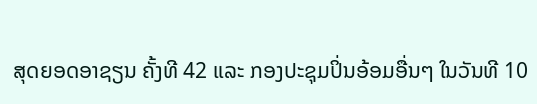ສຸດຍອດອາຊຽນ ຄັ້ງທີ 42 ແລະ ກອງປະຊຸມປິ່ນອ້ອມອື່ນໆ ໃນວັນທີ 10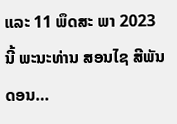ແລະ 11 ພຶດສະ ພາ 2023 ນີ້ ພະນະທ່ານ ສອນໄຊ ສີພັນດອນ…